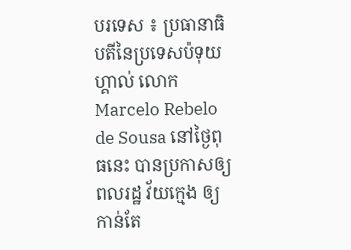បរទេស ៖ ប្រធានាធិបតីនៃប្រទេសប៉ទុយហ្គាល់ លោក Marcelo Rebelo de Sousa នៅថ្ងៃពុធនេះ បានប្រកាសឲ្យពលរដ្ឋ វ័យក្មេង ឲ្យកាន់តែ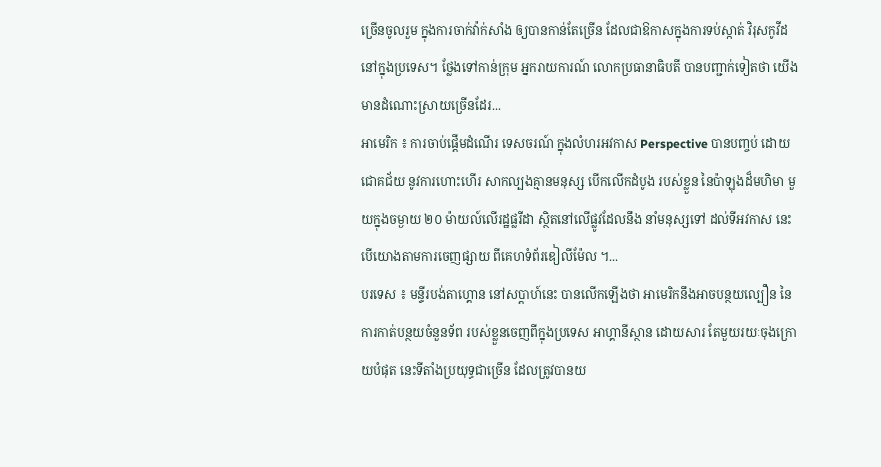ច្រើនចូលរួម ក្នុងការចាក់វ៉ាក់សាំង ឲ្យបានកាន់តែច្រើន ដែលជាឱកាសក្នុងការទប់ស្កាត់ វិរុសកូវីដ នៅក្នុងប្រទេស។ ថ្លែងទៅកាន់ក្រុម អ្នករាយការណ៍ លោកប្រធានាធិបតី បានបញ្ជាក់ទៀតថា យើងមានដំណោះស្រាយច្រើនដែរ...
អាមេរិក ៖ ការចាប់ផ្តើមដំណើរ ទេសចរណ៍ ក្នុងលំហរអវកាស Perspective បានបញ្ចប់ ដោយជោគជ័យ នូវការហោះហើរ សាកល្បងគ្មានមនុស្ស បើកលើកដំបូង របស់ខ្លួន នៃប៉ាឡុងដ៏មហិមា មួយក្នុងចម្ងាយ ២០ ម៉ាយល៍លើរដ្ឋផ្លរីដា ស្ថិតនៅលើផ្លូវដែលនឹង នាំមនុស្សទៅ ដល់ទីអវកាស នេះបើយោងតាមការចេញផ្សាយ ពីគេហទំព័រឌៀលីម៉ែល ។...
បរទេស ៖ មន្ទីរបង់តាហ្គោន នៅសប្តាហ៍នេះ បានលើកឡើងថា អាមេរិកនឹងអាចបន្ថយល្បឿន នៃការកាត់បន្ថយចំនួនទ័ព របស់ខ្លួនចេញពីក្នុងប្រទេស អាហ្គានីស្ថាន ដោយសារ តែមួយរយៈចុងក្រោយបំផុត នេះទីតាំងប្រយុទ្ធជាច្រើន ដែលត្រូវបានយ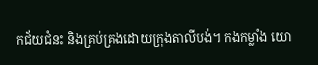កជ័យជំនះ និងគ្រប់គ្រងដោយក្រុងតាលីបង់។ កងកម្លាំង យោ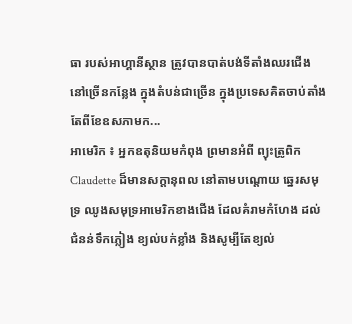ធា របស់អាហ្គានីស្ថាន ត្រូវបានបាត់បង់ទីតាំងឈរជើង នៅច្រើនកន្លែង ក្នុងតំបន់ជាច្រើន ក្នុងប្រទេសគិតចាប់តាំង តែពីខែឧសភាមក...
អាមេរិក ៖ អ្នកឧតុនិយមកំពុង ព្រមានអំពី ព្យុះត្រូពិក Claudette ដ៏មានសក្តានុពល នៅតាមបណ្តោយ ឆ្នេរសមុទ្រ ឈូងសមុទ្រអាមេរិកខាងជើង ដែលគំរាមកំហែង ដល់ជំនន់ទឹកភ្លៀង ខ្យល់បក់ខ្លាំង និងសូម្បីតែខ្យល់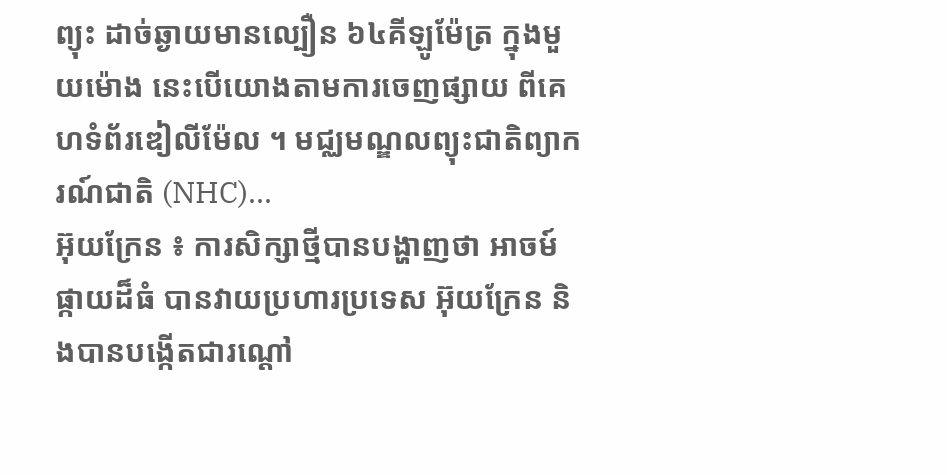ព្យុះ ដាច់ឆ្ងាយមានល្បឿន ៦៤គីឡូម៉ែត្រ ក្នុងមួយម៉ោង នេះបើយោងតាមការចេញផ្សាយ ពីគេហទំព័រឌៀលីម៉ែល ។ មជ្ឈមណ្ឌលព្យុះជាតិព្យាករណ៍ជាតិ (NHC)...
អ៊ុយក្រែន ៖ ការសិក្សាថ្មីបានបង្ហាញថា អាចម៍ផ្កាយដ៏ធំ បានវាយប្រហារប្រទេស អ៊ុយក្រែន និងបានបង្កើតជារណ្តៅ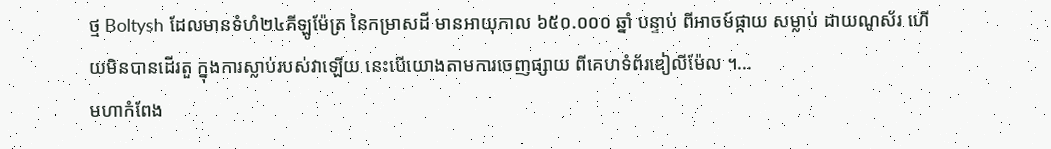ថ្ម Boltysh ដែលមានទំហំ២៤គីឡូម៉ែត្រ នៃកម្រាសដី មានអាយុកាល ៦៥០.០០០ ឆ្នាំ បន្ទាប់ ពីអាចម៍ផ្កាយ សម្លាប់ ដាយណូស័រ ហើយមិនបានដើរតួ ក្នុងការស្លាប់របស់វាឡើយ នេះបើយោងតាមការចេញផ្សាយ ពីគេហទំព័រឌៀលីម៉ែល ។...
មហាកំពែង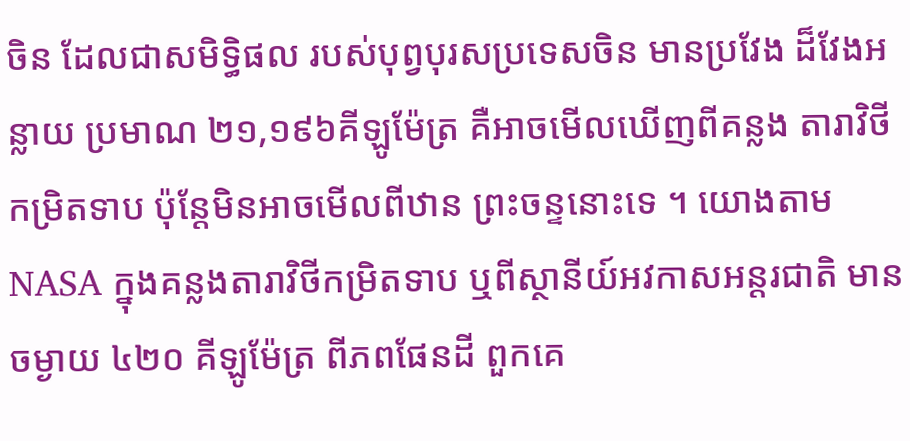ចិន ដែលជាសមិទ្ធិផល របស់បុព្វបុរសប្រទេសចិន មានប្រវែង ដ៏វែងអន្លាយ ប្រមាណ ២១,១៩៦គីឡូម៉ែត្រ គឺអាចមើលឃើញពីគន្លង តារាវិថីកម្រិតទាប ប៉ុន្ដែមិនអាចមើលពីឋាន ព្រះចន្ទនោះទេ ។ យោងតាម NASA ក្នុងគន្លងតារាវិថីកម្រិតទាប ឬពីស្ថានីយ៍អវកាសអន្តរជាតិ មានចម្ងាយ ៤២០ គីឡូម៉ែត្រ ពីភពផែនដី ពួកគេ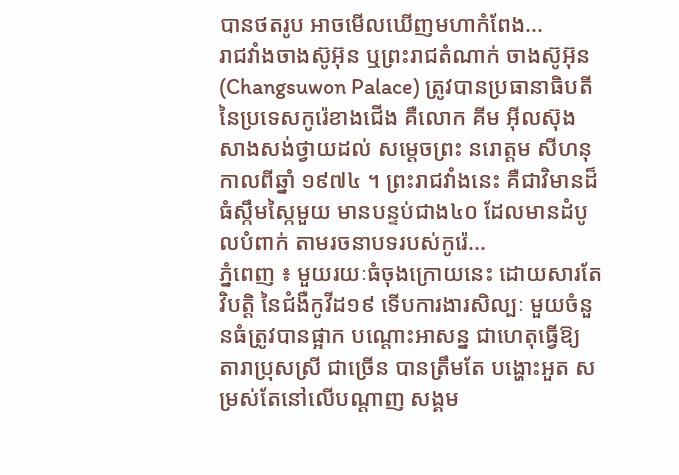បានថតរូប អាចមើលឃើញមហាកំពែង...
រាជវាំងចាងស៊ូអ៊ុន ឬព្រះរាជតំណាក់ ចាងស៊ូអ៊ុន (Changsuwon Palace) ត្រូវបានប្រធានាធិបតី នៃប្រទេសកូរ៉េខាងជើង គឺលោក គីម អ៊ីលស៊ុង សាងសង់ថ្វាយដល់ សម្តេចព្រះ នរោត្តម សីហនុ កាលពីឆ្នាំ ១៩៧៤ ។ ព្រះរាជវាំងនេះ គឺជាវិមានដ៏ធំស្កឹមស្កៃមួយ មានបន្ទប់ជាង៤០ ដែលមានដំបូលបំពាក់ តាមរចនាបទរបស់កូរ៉េ...
ភ្នំពេញ ៖ មួយរយៈធំចុងក្រោយនេះ ដោយសារតែវិបត្តិ នៃជំងឺកូវីដ១៩ ទើបការងារសិល្បៈ មួយចំនួនធំត្រូវបានផ្អាក បណ្ដោះអាសន្ន ជាហេតុធ្វើឱ្យ តារាប្រុសស្រី ជាច្រើន បានត្រឹមតែ បង្ហោះអួត សម្រស់តែនៅលើបណ្ដាញ សង្គម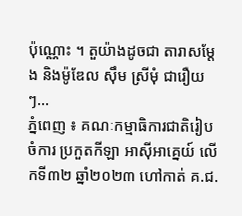ប៉ុណ្ណោះ ។ តួយ៉ាងដូចជា តារាសម្ដែង និងម៉ូឌែល ស៊ឹម ស្រីមុំ ជារឿយៗ...
ភ្នំពេញ ៖ គណៈកម្មាធិការជាតិរៀបចំការ ប្រកួតកីឡា អាស៊ីអាគ្នេយ៍ លើកទី៣២ ឆ្នាំ២០២៣ ហៅកាត់ គ.ជ.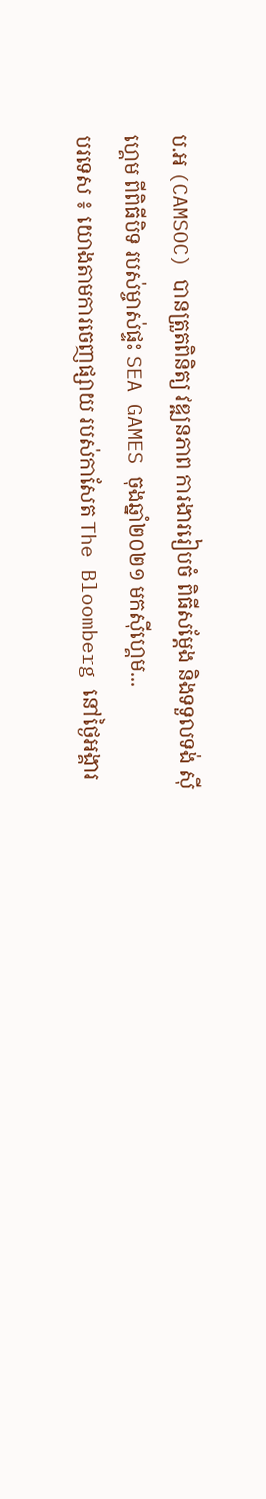ប.អ (CAMSOC) បានត្រួតពិនិត្យ វឌ្ឍនភាព ការងាររៀបចំ ពិធីសម្តែង និងទទួលទង់ ស៊ីហ្គេម ពីពិធីបិទ របស់ម្ចាស់ផ្ទះ SEA GAMES ចុងឆ្នាំ២០២១ មកស៊ីហ្គេម...
បរទេស ៖ យោងតាមការចេញផ្សាយ របស់កាសែត The Bloomberg នៅថ្ងៃអង្គារ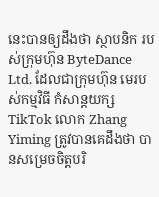នេះបានឲ្យដឹងថា ស្ថាបនិក របស់ក្រុមហ៊ុន ByteDance Ltd. ដែលជាក្រុមហ៊ុន មេរបស់កម្មវិធី កំសាន្តយក្ស TikTok លោក Zhang Yiming ត្រូវបានគេដឹងថា បានសម្រេចចិត្តបរិ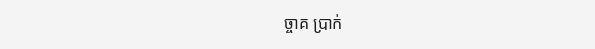ច្ចាគ ប្រាក់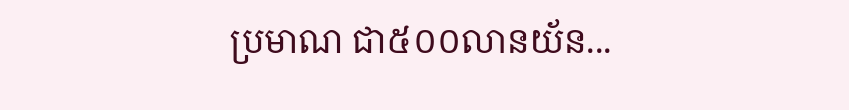ប្រមាណ ជា៥០០លានយ័ន...